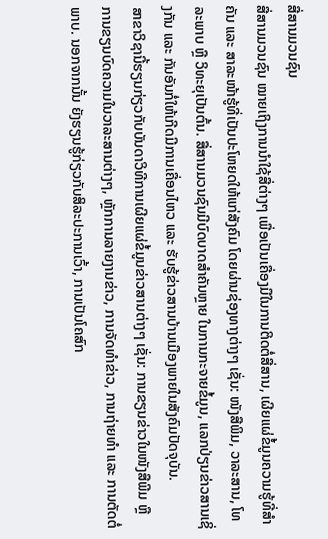ສື່ສານມວນຊົນ
ສື່ສານມວນຊົນ ໝາຍເຖິງການນໍາໃຊ້ສື່ຕ່າງໆ ເພື່ອເປັນເຄື່ອງມືໃນການຕິດຕໍ່ສື່ສານ, ເຜີຍແຜ່ຂໍ້ມູນຄວາມຮູ້ທີ່ສຳຄັນ ແລະ ສາລະໜ້າຮູ້ທີ່ເປັນປະໂຫຍດໃຫ້ແກ່ສັງຄົມ ໂດຍຜ່ານຊ່ອງທາງຕ່າງໆ ເຊັ່ນ: ໜັງສືພິມ, ວາລະສານ, ໂທລະພາບ ຫຼື ວິທະຍຸເປັນຕົ້ນ. ສື່ສານມວນຊົນມີບົດບາດສຳຄັນຫຼາຍ ໃນການກະຈາຍຂໍ້ມູນ, ແລກປ່ຽນຂ່າວສານເຊິ່ງກັນ ແລະ ກັນອັນກໍ່ໃຫ້ເກີດມີການເຄື່ອນໄຫວ ແລະ ຮັບຮູ້ຂ່າວສານບ້ານເມືອງພາຍໃນສັງຄົມປັດຈຸບັນ.
ສາຂາວິຊານີ້ຮຽນກ່ຽວກັບບັນດາວິທີການເຜີຍແຜ່ຂໍ້ມູນຂ່າວສານຕ່າງໆ ເຊັ່ນ: ການຂຽນຂ່າວໃນໜັງສືພີມ ຫຼື ການຂຽນບົດຄວາມໃນວາລະສານຕ່າງໆ, ຫຼັກການລາຍງານຂ່າວ, ການຈັດທຳຂ່າວ, ການຖ່າຍທຳ ແລະ ການຕັດຕໍ່ພາບ. ນອກຈາກນັ້ນ ຍັງຮຽນຮູ້ກ່ຽວກັບສິລະປະການເວົ້າ, ການເປັນໂຄສົກ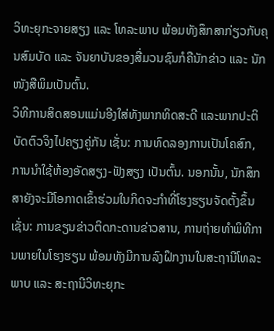ວິທະຍຸກະຈາຍສຽງ ແລະ ໂທລະພາບ ພ້ອມທັງສຶກສາກ່ຽວກັບຄຸນສົມບັດ ແລະ ຈັນຍາບັນຂອງສື່ມວນຊົນກໍຄືນັກຂ່າວ ແລະ ນັກໜັງສືພິມເປັນຕົ້ນ.
ວິທີການສິດສອນແມ່ນອີງໃສ່ທັງພາກທິດສະດີ ແລະພາກປະຕິບັດຕົວຈິງໄປຄຽງຄູ່ກັນ ເຊັ່ນ: ການທົດລອງການເປັນໂຄສົກ, ການນຳໃຊ້ຫ້ອງອັດສຽງ-ຟັງສຽງ ເປັນຕົ້ນ. ນອກນັ້ນ, ນັກສຶກສາຍັງຈະມີໂອກາດເຂົ້າຮ່ວມໃນກິດຈະກຳທີ່ໂຮງຮຽນຈັດຕັ້ງຂຶ້ນ ເຊັ່ນ: ການຂຽນຂ່າວຕິດກະດານຂ່າວສານ, ການຖ່າຍທຳພິທີການພາຍໃນໂຮງຮຽນ ພ້ອມທັງມີການລົງຝຶກງານໃນສະຖານີໂທລະພາບ ແລະ ສະຖານີວິທະຍຸກະ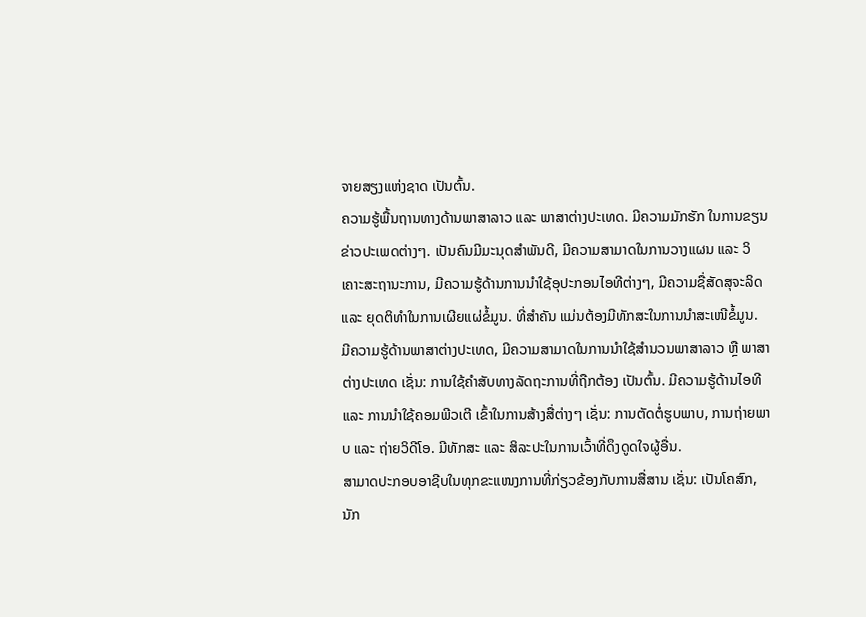ຈາຍສຽງແຫ່ງຊາດ ເປັນຕົ້ນ.
ຄວາມຮູ້ພື້ນຖານທາງດ້ານພາສາລາວ ແລະ ພາສາຕ່າງປະເທດ. ມີຄວາມມັກຮັກ ໃນການຂຽນຂ່າວປະເພດຕ່າງໆ. ເປັນຄົນມີມະນຸດສຳພັນດີ, ມີຄວາມສາມາດໃນການວາງແຜນ ແລະ ວິເຄາະສະຖານະການ, ມີຄວາມຮູ້ດ້ານການນໍາໃຊ້ອຸປະກອນໄອທີຕ່າງໆ, ມີຄວາມຊື່ສັດສຸຈະລິດ ແລະ ຍຸດຕິທຳໃນການເຜີຍແຜ່ຂໍ້ມູນ. ທີ່ສໍາຄັນ ແມ່ນຕ້ອງມີທັກສະໃນການນໍາສະເໜີຂໍ້ມູນ.
ມີຄວາມຮູ້ດ້ານພາສາຕ່າງປະເທດ, ມີຄວາມສາມາດໃນການນຳໃຊ້ສຳນວນພາສາລາວ ຫຼື ພາສາຕ່າງປະເທດ ເຊັ່ນ: ການໃຊ້ຄໍາສັບທາງລັດຖະການທີ່ຖືກຕ້ອງ ເປັນຕົ້ນ. ມີຄວາມຮູ້ດ້ານໄອທີ ແລະ ການນໍາໃຊ້ຄອມພີວເຕີ ເຂົ້າໃນການສ້າງສື່ຕ່າງໆ ເຊັ່ນ: ການຕັດຕໍ່ຮູບພາບ, ການຖ່າຍພາບ ແລະ ຖ່າຍວິດີໂອ. ມີທັກສະ ແລະ ສິລະປະໃນການເວົ້າທີ່ດຶງດູດໃຈຜູ້ອື່ນ.
ສາມາດປະກອບອາຊີບໃນທຸກຂະແໜງການທີ່ກ່ຽວຂ້ອງກັບການສື່ສານ ເຊັ່ນ: ເປັນໂຄສົກ, ນັກ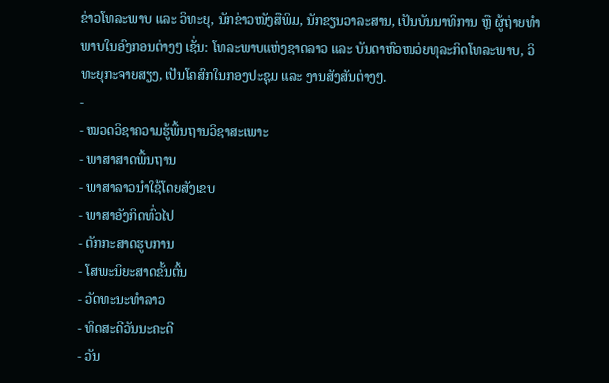ຂ່າວໂທລະພາບ ແລະ ວິທະຍຸ, ນັກຂ່າວໜັງສືພິມ, ນັກຂຽນວາລະສານ, ເປັນບັນນາທິການ ຫຼື ຜູ້ຖ່າຍທຳພາບໃນອົງກອນຕ່າງໆ ເຊັ່ນ: ໂທລະພາບແຫ່ງຊາດລາວ ແລະ ບັນດາຫົວໜວ່ຍທຸລະກິດໂທລະພາບ, ວິທະຍຸກະຈາຍສຽງ, ເປັນໂຄສົກໃນກອງປະຊຸມ ແລະ ງານສັງສັນຕ່າງໆ.
-
- ໝວດວິຊາຄວາມຮູ້ພື້ນຖານວິຊາສະເພາະ
- ພາສາສາດພື້ນຖານ
- ພາສາລາວນໍາໃຊ້ໂດຍສັງເຂບ
- ພາສາອັງກິດທົ່ວໄປ
- ຕັກກະສາດຮູບການ
- ໂສພະນິຍະສາດຂັ້ນຕົ້ນ
- ວັດທະນະທໍາລາວ
- ທິດສະດີວັນນະຄະດີ
- ວັນ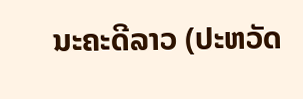ນະຄະດີລາວ (ປະຫວັດ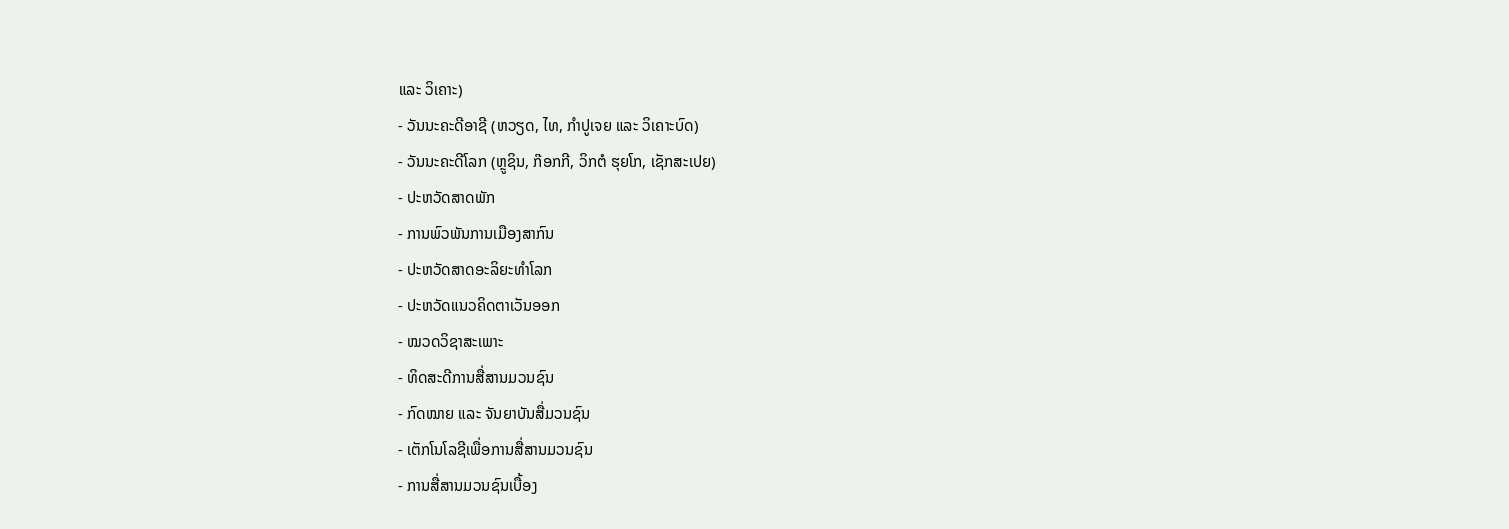ແລະ ວິເຄາະ)
- ວັນນະຄະດີອາຊີ (ຫວຽດ, ໄທ, ກໍາປູເຈຍ ແລະ ວິເຄາະບົດ)
- ວັນນະຄະດີໂລກ (ຫຼູຊິນ, ກ໊ອກກີ, ວິກຕໍ ຮຸຍໂກ, ເຊັກສະເປຍ)
- ປະຫວັດສາດພັກ
- ການພົວພັນການເມືອງສາກົນ
- ປະຫວັດສາດອະລິຍະທໍາໂລກ
- ປະຫວັດແນວຄິດຕາເວັນອອກ
- ໝວດວິຊາສະເພາະ
- ທິດສະດີການສື່ສານມວນຊົນ
- ກົດໝາຍ ແລະ ຈັນຍາບັນສື່ມວນຊົນ
- ເຕັກໂນໂລຊີເພື່ອການສື່ສານມວນຊົນ
- ການສື່ສານມວນຊົນເບື້ອງ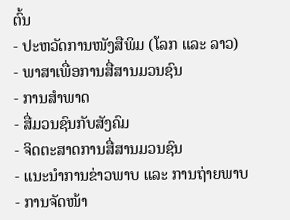ຕົ້ນ
- ປະຫວັດການໜັງສືພິມ (ໂລກ ແລະ ລາວ)
- ພາສາເພື່ອການສື່ສານມວນຊົນ
- ການສໍາພາດ
- ສື່ມວນຊົນກັບສັງຄົມ
- ຈິດຕະສາດການສື່ສານມວນຊົນ
- ແນະນໍາການຂ່າວພາບ ແລະ ການຖ່າຍພາບ
- ການຈັດໜ້າ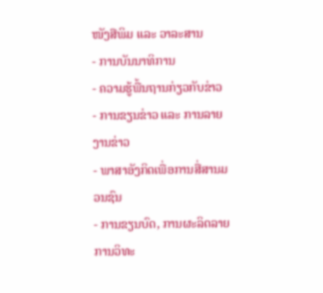ໜັງສືພິມ ແລະ ວາລະສານ
- ການບັນນາທິການ
- ຄວາມຮູ້ພື້ນຖານກ່ຽວກັບຂ່າວ
- ການຂຽນຂ່າວ ແລະ ການລາຍງານຂ່າວ
- ພາສາອັງກິດເພື່ອການສື່ສານມວນຊົນ
- ການຂຽນບົດ, ການຜະລິດລາຍການວິທະ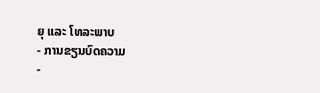ຍຸ ແລະ ໂທລະພາບ
- ການຂຽນບົດຄວາມ
-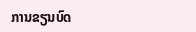ການຂຽນບົດ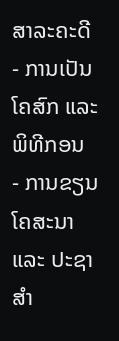ສາລະຄະດີ
- ການເປັນໂຄສົກ ແລະ ພິທີກອນ
- ການຂຽນໂຄສະນາ ແລະ ປະຊາສໍາ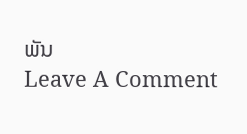ພັນ
Leave A Comment